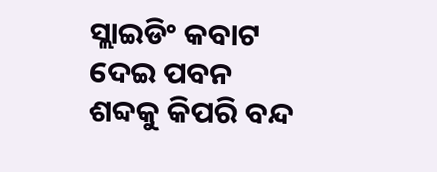ସ୍ଲାଇଡିଂ କବାଟ ଦେଇ ପବନ ଶବ୍ଦକୁ କିପରି ବନ୍ଦ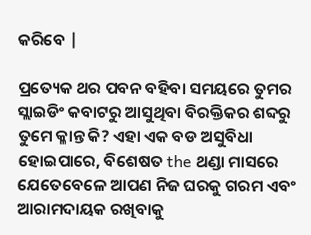କରିବେ |

ପ୍ରତ୍ୟେକ ଥର ପବନ ବହିବା ସମୟରେ ତୁମର ସ୍ଲାଇଡିଂ କବାଟରୁ ଆସୁଥିବା ବିରକ୍ତିକର ଶବ୍ଦରୁ ତୁମେ କ୍ଳାନ୍ତ କି? ଏହା ଏକ ବଡ ଅସୁବିଧା ହୋଇପାରେ, ବିଶେଷତ the ଥଣ୍ଡା ମାସରେ ଯେତେବେଳେ ଆପଣ ନିଜ ଘରକୁ ଗରମ ଏବଂ ଆରାମଦାୟକ ରଖିବାକୁ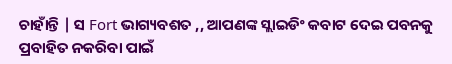ଚାହାଁନ୍ତି | ସ Fort ଭାଗ୍ୟବଶତ ,, ଆପଣଙ୍କ ସ୍ଲାଇଡିଂ କବାଟ ଦେଇ ପବନକୁ ପ୍ରବାହିତ ନକରିବା ପାଇଁ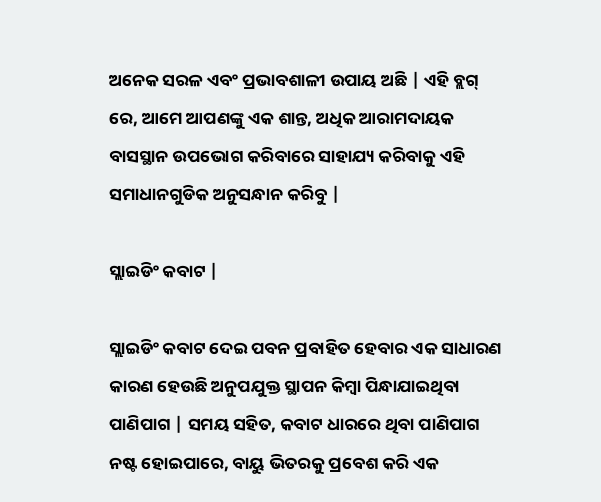ଅନେକ ସରଳ ଏବଂ ପ୍ରଭାବଶାଳୀ ଉପାୟ ଅଛି | ଏହି ବ୍ଲଗ୍ ରେ, ଆମେ ଆପଣଙ୍କୁ ଏକ ଶାନ୍ତ, ଅଧିକ ଆରାମଦାୟକ ବାସସ୍ଥାନ ଉପଭୋଗ କରିବାରେ ସାହାଯ୍ୟ କରିବାକୁ ଏହି ସମାଧାନଗୁଡିକ ଅନୁସନ୍ଧାନ କରିବୁ |

ସ୍ଲାଇଡିଂ କବାଟ |

ସ୍ଲାଇଡିଂ କବାଟ ଦେଇ ପବନ ପ୍ରବାହିତ ହେବାର ଏକ ସାଧାରଣ କାରଣ ହେଉଛି ଅନୁପଯୁକ୍ତ ସ୍ଥାପନ କିମ୍ବା ପିନ୍ଧାଯାଇଥିବା ପାଣିପାଗ | ସମୟ ସହିତ, କବାଟ ଧାରରେ ଥିବା ପାଣିପାଗ ନଷ୍ଟ ହୋଇପାରେ, ବାୟୁ ଭିତରକୁ ପ୍ରବେଶ କରି ଏକ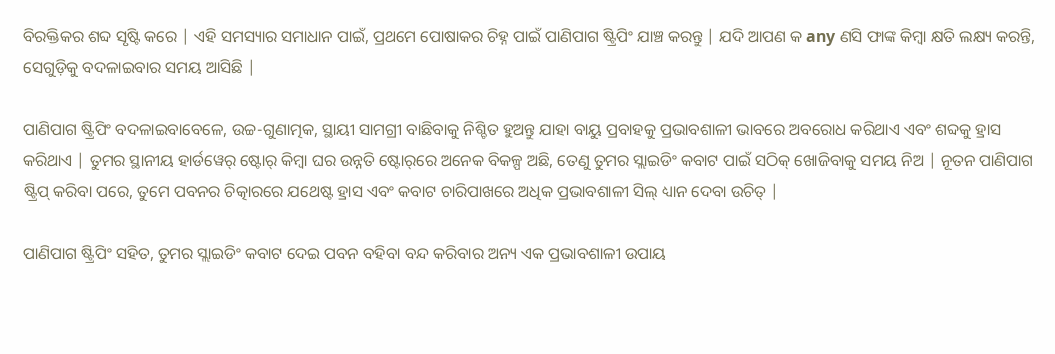ବିରକ୍ତିକର ଶବ୍ଦ ସୃଷ୍ଟି କରେ | ଏହି ସମସ୍ୟାର ସମାଧାନ ପାଇଁ, ପ୍ରଥମେ ପୋଷାକର ଚିହ୍ନ ପାଇଁ ପାଣିପାଗ ଷ୍ଟ୍ରିପିଂ ଯାଞ୍ଚ କରନ୍ତୁ | ଯଦି ଆପଣ କ any ଣସି ଫାଙ୍କ କିମ୍ବା କ୍ଷତି ଲକ୍ଷ୍ୟ କରନ୍ତି, ସେଗୁଡ଼ିକୁ ବଦଳାଇବାର ସମୟ ଆସିଛି |

ପାଣିପାଗ ଷ୍ଟ୍ରିପିଂ ବଦଳାଇବାବେଳେ, ଉଚ୍ଚ-ଗୁଣାତ୍ମକ, ସ୍ଥାୟୀ ସାମଗ୍ରୀ ବାଛିବାକୁ ନିଶ୍ଚିତ ହୁଅନ୍ତୁ ଯାହା ବାୟୁ ପ୍ରବାହକୁ ପ୍ରଭାବଶାଳୀ ଭାବରେ ଅବରୋଧ କରିଥାଏ ଏବଂ ଶବ୍ଦକୁ ହ୍ରାସ କରିଥାଏ | ତୁମର ସ୍ଥାନୀୟ ହାର୍ଡୱେର୍ ଷ୍ଟୋର୍ କିମ୍ବା ଘର ଉନ୍ନତି ଷ୍ଟୋର୍‌ରେ ଅନେକ ବିକଳ୍ପ ଅଛି, ତେଣୁ ତୁମର ସ୍ଲାଇଡିଂ କବାଟ ପାଇଁ ସଠିକ୍ ଖୋଜିବାକୁ ସମୟ ନିଅ | ନୂତନ ପାଣିପାଗ ଷ୍ଟ୍ରିପ୍ କରିବା ପରେ, ତୁମେ ପବନର ଚିତ୍କାରରେ ଯଥେଷ୍ଟ ହ୍ରାସ ଏବଂ କବାଟ ଚାରିପାଖରେ ଅଧିକ ପ୍ରଭାବଶାଳୀ ସିଲ୍ ଧ୍ୟାନ ଦେବା ଉଚିତ୍ |

ପାଣିପାଗ ଷ୍ଟ୍ରିପିଂ ସହିତ, ତୁମର ସ୍ଲାଇଡିଂ କବାଟ ଦେଇ ପବନ ବହିବା ବନ୍ଦ କରିବାର ଅନ୍ୟ ଏକ ପ୍ରଭାବଶାଳୀ ଉପାୟ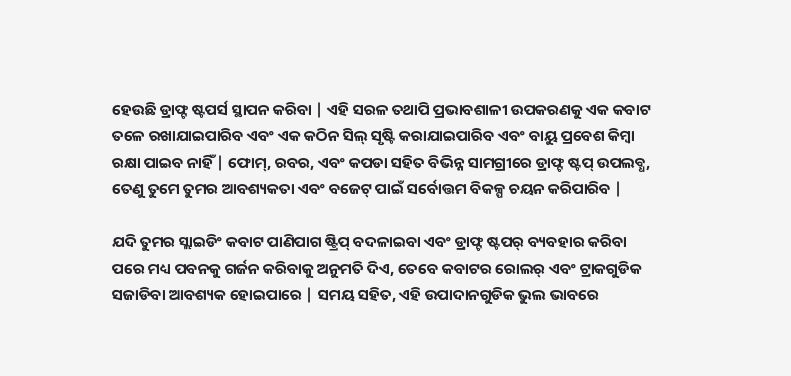ହେଉଛି ଡ୍ରାଫ୍ଟ ଷ୍ଟପର୍ସ ସ୍ଥାପନ କରିବା | ଏହି ସରଳ ତଥାପି ପ୍ରଭାବଶାଳୀ ଉପକରଣକୁ ଏକ କବାଟ ତଳେ ରଖାଯାଇପାରିବ ଏବଂ ଏକ କଠିନ ସିଲ୍ ସୃଷ୍ଟି କରାଯାଇପାରିବ ଏବଂ ବାୟୁ ପ୍ରବେଶ କିମ୍ବା ରକ୍ଷା ପାଇବ ନାହିଁ | ଫୋମ୍, ରବର, ଏବଂ କପଡା ସହିତ ବିଭିନ୍ନ ସାମଗ୍ରୀରେ ଡ୍ରାଫ୍ଟ ଷ୍ଟପ୍ ଉପଲବ୍ଧ, ତେଣୁ ତୁମେ ତୁମର ଆବଶ୍ୟକତା ଏବଂ ବଜେଟ୍ ପାଇଁ ସର୍ବୋତ୍ତମ ବିକଳ୍ପ ଚୟନ କରିପାରିବ |

ଯଦି ତୁମର ସ୍ଲାଇଡିଂ କବାଟ ପାଣିପାଗ ଷ୍ଟ୍ରିପ୍ ବଦଳାଇବା ଏବଂ ଡ୍ରାଫ୍ଟ ଷ୍ଟପର୍ ବ୍ୟବହାର କରିବା ପରେ ମଧ୍ୟ ପବନକୁ ଗର୍ଜନ କରିବାକୁ ଅନୁମତି ଦିଏ, ତେବେ କବାଟର ରୋଲର୍ ଏବଂ ଟ୍ରାକଗୁଡିକ ସଜାଡିବା ଆବଶ୍ୟକ ହୋଇପାରେ | ସମୟ ସହିତ, ଏହି ଉପାଦାନଗୁଡିକ ଭୁଲ ଭାବରେ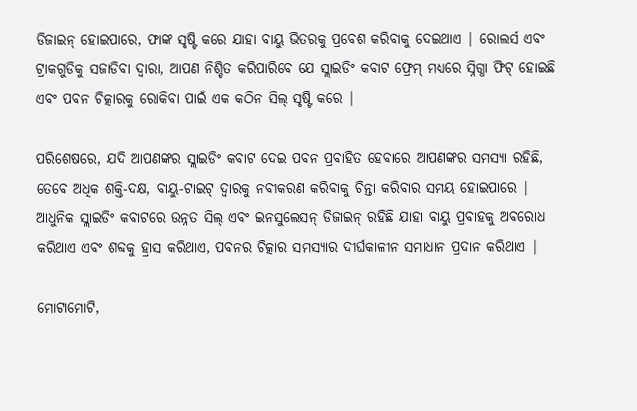ଡିଜାଇନ୍ ହୋଇପାରେ, ଫାଙ୍କ ସୃଷ୍ଟି କରେ ଯାହା ବାୟୁ ଭିତରକୁ ପ୍ରବେଶ କରିବାକୁ ଦେଇଥାଏ | ରୋଲର୍ସ ଏବଂ ଟ୍ରାକଗୁଡିକୁ ସଜାଡିବା ଦ୍ୱାରା, ଆପଣ ନିଶ୍ଚିତ କରିପାରିବେ ଯେ ସ୍ଲାଇଡିଂ କବାଟ ଫ୍ରେମ୍ ମଧ୍ୟରେ ସ୍ନିଗ୍ଧା ଫିଟ୍ ହୋଇଛି ଏବଂ ପବନ ଚିତ୍କାରକୁ ରୋକିବା ପାଇଁ ଏକ କଠିନ ସିଲ୍ ସୃଷ୍ଟି କରେ |

ପରିଶେଷରେ, ଯଦି ଆପଣଙ୍କର ସ୍ଲାଇଡିଂ କବାଟ ଦେଇ ପବନ ପ୍ରବାହିତ ହେବାରେ ଆପଣଙ୍କର ସମସ୍ୟା ରହିଛି, ତେବେ ଅଧିକ ଶକ୍ତି-ଦକ୍ଷ, ବାୟୁ-ଟାଇଟ୍ ଦ୍ୱାରକୁ ନବୀକରଣ କରିବାକୁ ଚିନ୍ତା କରିବାର ସମୟ ହୋଇପାରେ | ଆଧୁନିକ ସ୍ଲାଇଡିଂ କବାଟରେ ଉନ୍ନତ ସିଲ୍ ଏବଂ ଇନସୁଲେସନ୍ ଡିଜାଇନ୍ ରହିଛି ଯାହା ବାୟୁ ପ୍ରବାହକୁ ଅବରୋଧ କରିଥାଏ ଏବଂ ଶବ୍ଦକୁ ହ୍ରାସ କରିଥାଏ, ପବନର ଚିତ୍କାର ସମସ୍ୟାର ଦୀର୍ଘକାଳୀନ ସମାଧାନ ପ୍ରଦାନ କରିଥାଏ |

ମୋଟାମୋଟି,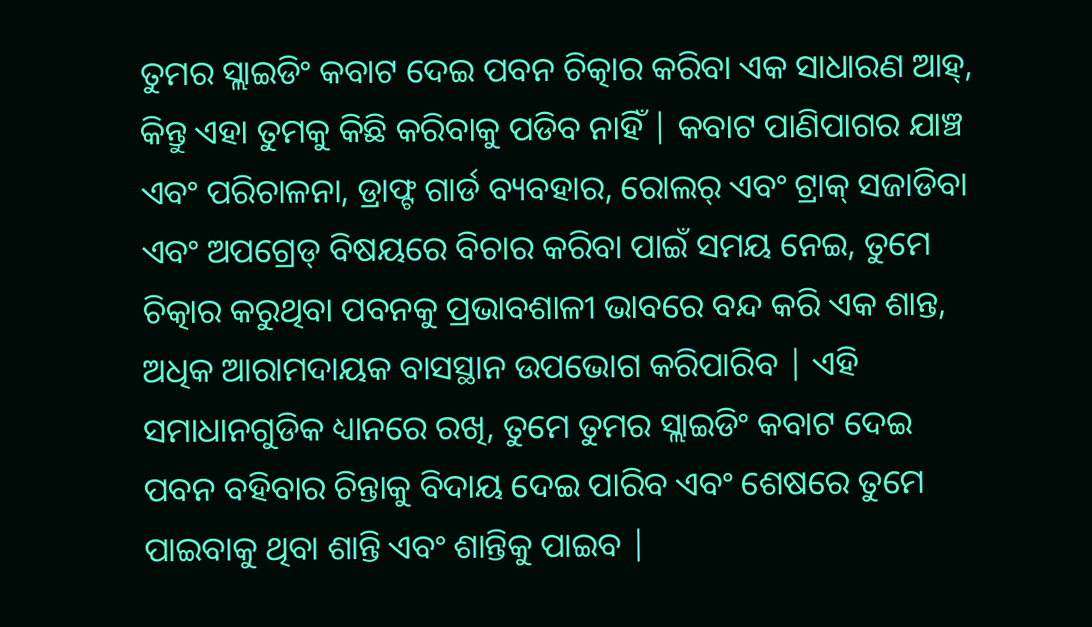ତୁମର ସ୍ଲାଇଡିଂ କବାଟ ଦେଇ ପବନ ଚିତ୍କାର କରିବା ଏକ ସାଧାରଣ ଆହ୍, କିନ୍ତୁ ଏହା ତୁମକୁ କିଛି କରିବାକୁ ପଡିବ ନାହିଁ | କବାଟ ପାଣିପାଗର ଯାଞ୍ଚ ଏବଂ ପରିଚାଳନା, ଡ୍ରାଫ୍ଟ ଗାର୍ଡ ବ୍ୟବହାର, ରୋଲର୍ ଏବଂ ଟ୍ରାକ୍ ସଜାଡିବା ଏବଂ ଅପଗ୍ରେଡ୍ ବିଷୟରେ ବିଚାର କରିବା ପାଇଁ ସମୟ ନେଇ, ତୁମେ ଚିତ୍କାର କରୁଥିବା ପବନକୁ ପ୍ରଭାବଶାଳୀ ଭାବରେ ବନ୍ଦ କରି ଏକ ଶାନ୍ତ, ଅଧିକ ଆରାମଦାୟକ ବାସସ୍ଥାନ ଉପଭୋଗ କରିପାରିବ | ଏହି ସମାଧାନଗୁଡିକ ଧ୍ୟାନରେ ରଖି, ତୁମେ ତୁମର ସ୍ଲାଇଡିଂ କବାଟ ଦେଇ ପବନ ବହିବାର ଚିନ୍ତାକୁ ବିଦାୟ ଦେଇ ପାରିବ ଏବଂ ଶେଷରେ ତୁମେ ପାଇବାକୁ ଥିବା ଶାନ୍ତି ଏବଂ ଶାନ୍ତିକୁ ପାଇବ |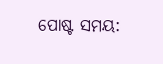ପୋଷ୍ଟ ସମୟ: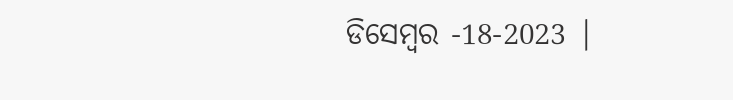ଡିସେମ୍ବର -18-2023 |